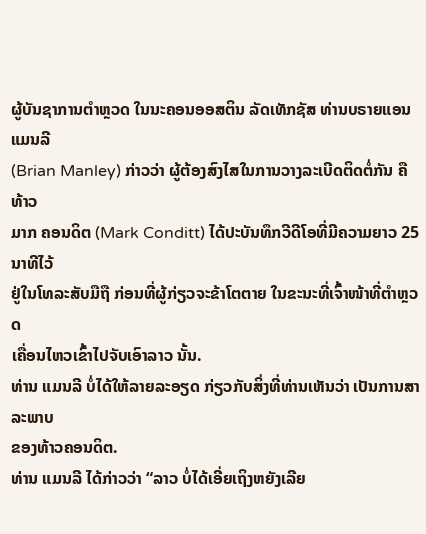ຜູ້ບັນຊາການຕຳຫຼວດ ໃນນະຄອນອອສຕິນ ລັດເທັກຊັສ ທ່ານບຣາຍແອນ ແມນລີ
(Brian Manley) ກ່າວວ່າ ຜູ້ຕ້ອງສົງໄສໃນການວາງລະເບີດຕິດຕໍ່ກັນ ຄື ທ້າວ
ມາກ ຄອນດິຕ (Mark Conditt) ໄດ້ປະບັນທຶກວີດີໂອທີ່ມີຄວາມຍາວ 25 ນາທີໄວ້
ຢູ່ໃນໂທລະສັບມືຖື ກ່ອນທີ່ຜູ້ກ່ຽວຈະຂ້າໂຕຕາຍ ໃນຂະນະທີ່ເຈົ້າໜ້າທີ່ຕຳຫຼວດ
ເຄື່ອນໄຫວເຂົ້າໄປຈັບເອົາລາວ ນັ້ນ.
ທ່ານ ແມນລີ ບໍ່ໄດ້ໃຫ້ລາຍລະອຽດ ກ່ຽວກັບສິ່ງທີ່ທ່ານເຫັນວ່າ ເປັນການສາລະພາບ
ຂອງທ້າວຄອນດິຕ.
ທ່ານ ແມນລີ ໄດ້ກ່າວວ່າ “ລາວ ບໍ່ໄດ້ເອີ່ຍເຖິງຫຍັງເລີຍ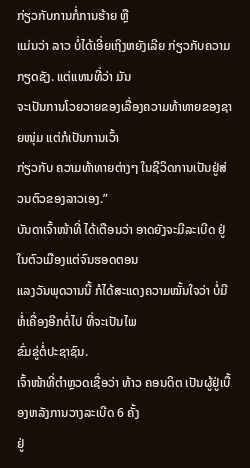ກ່ຽວກັບການກໍ່ການຮ້າຍ ຫຼື
ແມ່ນວ່າ ລາວ ບໍ່ໄດ້ເອີ່ຍເຖິງຫຍັງເລີຍ ກ່ຽວກັບຄວາມກຽດຊັງ. ແຕ່ແທນທີ່ວ່າ ມັນ
ຈະເປັນການໂວຍວາຍຂອງເລື່ອງຄວາມທ້າທາຍຂອງຊາຍໜຸ່ມ ແຕ່ກໍເປັນການເວົ້າ
ກ່ຽວກັບ ຄວາມທ້າທາຍຕ່າງໆ ໃນຊີວິດການເປັນຢູ່ສ່ວນຕົວຂອງລາວເອງ.”
ບັນດາເຈົ້າໜ້າທີ່ ໄດ້ເຕືອນວ່າ ອາດຍັງຈະມີລະເບີດ ຢູ່ໃນຕົວເມືອງແຕ່ຈົນຮອດຕອນ
ແລງວັນພຸດວານນີ້ ກໍໄດ້ສະແດງຄວາມໝັ້ນໃຈວ່າ ບໍ່ມີຫໍ່ເຄື່ອງອີກຕໍ່ໄປ ທີ່ຈະເປັນໄພ
ຂົ່ມຂູ່ຕໍ່ປະຊາຊົນ.
ເຈົ້າໜ້າທີ່ຕຳຫຼວດເຊື່ອວ່າ ທ້າວ ຄອນດິຕ ເປັນຜູ້ຢູ່ເບື້ອງຫລັງການວາງລະເບີດ 6 ຄັ້ງ
ຢູ່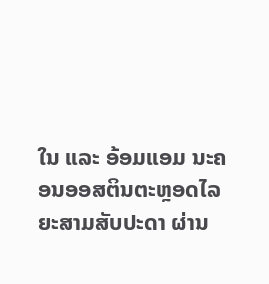ໃນ ແລະ ອ້ອມແອມ ນະຄອນອອສຕິນຕະຫຼອດໄລຍະສາມສັບປະດາ ຜ່ານ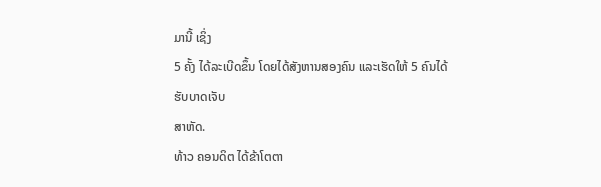ມານີ້ ເຊິ່ງ
5 ຄັ້ງ ໄດ້ລະເບີດຂຶ້ນ ໂດຍໄດ້ສັງຫານສອງຄົນ ແລະເຮັດໃຫ້ 5 ຄົນໄດ້ຮັບບາດເຈັບ
ສາຫັດ.
ທ້າວ ຄອນດິຕ ໄດ້ຂ້າໂຕຕາ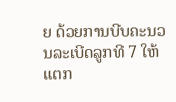ຍ ດ້ວຍການບີບຄະນວນລະເບີດລູກທີ 7 ໃຫ້ແຕກ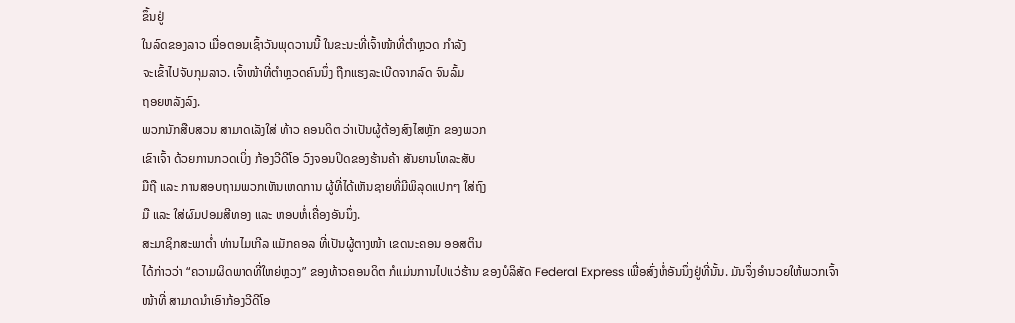ຂຶ້ນຢູ່
ໃນລົດຂອງລາວ ເມື່ອຕອນເຊົ້າວັນພຸດວານນີ້ ໃນຂະນະທີ່ເຈົ້າໜ້າທີ່ຕຳຫຼວດ ກຳລັງ
ຈະເຂົ້າໄປຈັບກຸມລາວ. ເຈົ້າໜ້າທີ່ຕຳຫຼວດຄົນນຶ່ງ ຖືກແຮງລະເບີດຈາກລົດ ຈົນລົ້ມ
ຖອຍຫລັງລົງ.
ພວກນັກສືບສວນ ສາມາດເລັງໃສ່ ທ້າວ ຄອນດິຕ ວ່າເປັນຜູ້ຕ້ອງສົງໄສຫຼັກ ຂອງພວກ
ເຂົາເຈົ້າ ດ້ວຍການກວດເບິ່ງ ກ້ອງວີດີໂອ ວົງຈອນປິດຂອງຮ້ານຄ້າ ສັນຍານໂທລະສັບ
ມືຖື ແລະ ການສອບຖາມພວກເຫັນເຫດການ ຜູ້ທີ່ໄດ້ເຫັນຊາຍທີ່ມີພິລຸດແປກໆ ໃສ່ຖົງ
ມື ແລະ ໃສ່ຜົມປອມສີທອງ ແລະ ຫອບຫໍ່ເຄື່ອງອັນນຶ່ງ.
ສະມາຊິກສະພາຕ່ຳ ທ່ານໄມເກີລ ແມັກຄອລ ທີ່ເປັນຜູ້ຕາງໜ້າ ເຂດນະຄອນ ອອສຕິນ
ໄດ້ກ່າວວ່າ “ຄວາມຜິດພາດທີ່ໃຫຍ່ຫຼວງ” ຂອງທ້າວຄອນດິຕ ກໍແມ່ນການໄປແວ່ຮ້ານ ຂອງບໍລິສັດ Federal Express ເພື່ອສົ່ງຫໍ່ອັນນຶ່ງຢູ່ທີ່ນັ້ນ. ມັນຈຶ່ງອຳນວຍໃຫ້ພວກເຈົ້າ
ໜ້າທີ່ ສາມາດນຳເອົາກ້ອງວີດີໂອ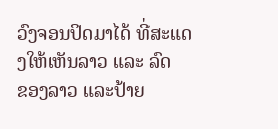ວົງຈອນປິດມາໄດ້ ທີ່ສະແດງໃຫ້ເຫັນລາວ ແລະ ລົດ
ຂອງລາວ ແລະປ້າຍ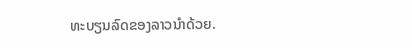ທະບຽນລົດຂອງລາວນຳດ້ວຍ.